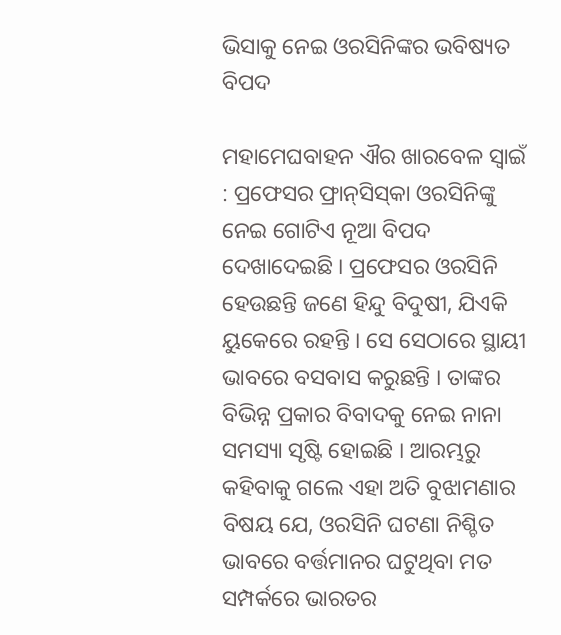ଭିସାକୁ ନେଇ ଓରସିନିଙ୍କର ଭବିଷ୍ୟତ ବିପଦ

ମହାମେଘବାହନ ଐର ଖାରବେଳ ସ୍ୱାଇଁ : ପ୍ରଫେସର ଫ୍ରାନ୍‌ସିସ୍‌କା ଓରସିନିଙ୍କୁ ନେଇ ଗୋଟିଏ ନୂଆ ବିପଦ ଦେଖାଦେଇଛି । ପ୍ରଫେସର ଓରସିନି ହେଉଛନ୍ତି ଜଣେ ହିନ୍ଦୁ ବିଦୁଷୀ, ଯିଏକି ୟୁକେରେ ରହନ୍ତି । ସେ ସେଠାରେ ସ୍ଥାୟୀ ଭାବରେ ବସବାସ କରୁଛନ୍ତି । ତାଙ୍କର ବିଭିନ୍ନ ପ୍ରକାର ବିବାଦକୁ ନେଇ ନାନା ସମସ୍ୟା ସୃଷ୍ଟି ହୋଇଛି । ଆରମ୍ଭରୁ କହିବାକୁ ଗଲେ ଏହା ଅତି ବୁଝାମଣାର ବିଷୟ ଯେ, ଓରସିନି ଘଟଣା ନିଶ୍ଚିତ ଭାବରେ ବର୍ତ୍ତମାନର ଘଟୁଥିବା ମତ ସମ୍ପର୍କରେ ଭାରତର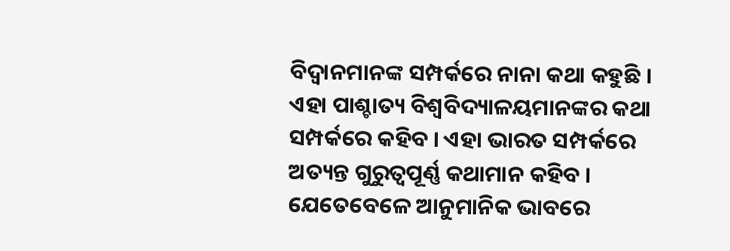ବିଦ୍ୱାନମାନଙ୍କ ସମ୍ପର୍କରେ ନାନା କଥା କହୁଛି । ଏହା ପାଶ୍ଚାତ୍ୟ ବିଶ୍ୱବିଦ୍ୟାଳୟମାନଙ୍କର କଥା ସମ୍ପର୍କରେ କହିବ । ଏହା ଭାରତ ସମ୍ପର୍କରେ ଅତ୍ୟନ୍ତ ଗୁରୁତ୍ୱପୂର୍ଣ୍ଣ କଥାମାନ କହିବ । ଯେତେବେଳେ ଆନୁମାନିକ ଭାବରେ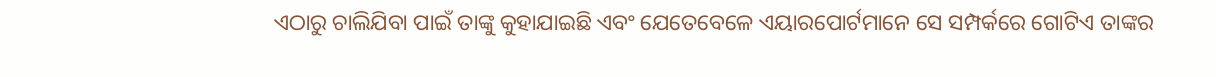ଏଠାରୁ ଚାଲିଯିବା ପାଇଁ ତାଙ୍କୁ କୁହାଯାଇଛି ଏବଂ ଯେତେବେଳେ ଏୟାରପୋର୍ଟମାନେ ସେ ସମ୍ପର୍କରେ ଗୋଟିଏ ତାଙ୍କର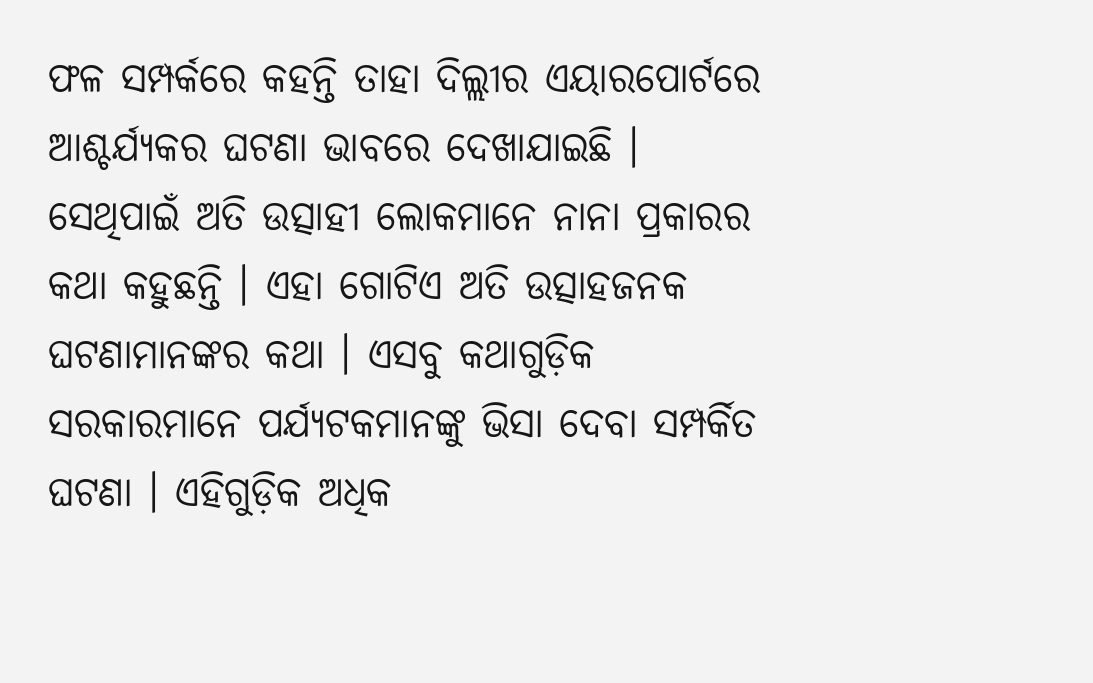ଫଳ ସମ୍ପର୍କରେ କହନ୍ତି ତାହା ଦିଲ୍ଲୀର ଏୟାରପୋର୍ଟରେ ଆଶ୍ଚର୍ଯ୍ୟକର ଘଟଣା ଭାବରେ ଦେଖାଯାଇଛି । ସେଥିପାଇଁ ଅତି ଉତ୍ସାହୀ ଲୋକମାନେ ନାନା ପ୍ରକାରର କଥା କହୁଛନ୍ତି । ଏହା ଗୋଟିଏ ଅତି ଉତ୍ସାହଜନକ ଘଟଣାମାନଙ୍କର କଥା । ଏସବୁ କଥାଗୁଡ଼ିକ ସରକାରମାନେ ପର୍ଯ୍ୟଟକମାନଙ୍କୁ ଭିସା ଦେବା ସମ୍ପର୍କିତ ଘଟଣା । ଏହିଗୁଡ଼ିକ ଅଧିକ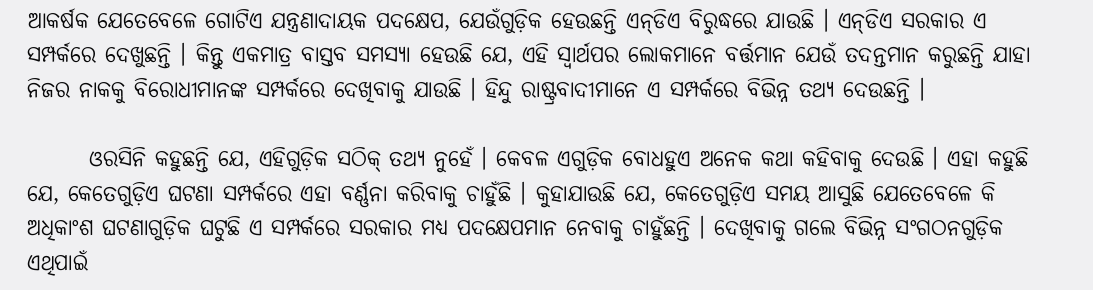ଆକର୍ଷକ ଯେତେବେଳେ ଗୋଟିଏ ଯନ୍ତ୍ରଣାଦାୟକ ପଦକ୍ଷେପ, ଯେଉଁଗୁଡ଼ିକ ହେଉଛନ୍ତି ଏନ୍‌ଡିଏ ବିରୁଦ୍ଧରେ ଯାଉଛି । ଏନ୍‌ଡିଏ ସରକାର ଏ ସମ୍ପର୍କରେ ଦେଖୁଛନ୍ତି । କିନ୍ତୁ ଏକମାତ୍ର ବାସ୍ତବ ସମସ୍ୟା ହେଉଛି ଯେ, ଏହି ସ୍ୱାର୍ଥପର ଲୋକମାନେ ବର୍ତ୍ତମାନ ଯେଉଁ ତଦନ୍ତମାନ କରୁଛନ୍ତି ଯାହା ନିଜର ନାକକୁ ବିରୋଧୀମାନଙ୍କ ସମ୍ପର୍କରେ ଦେଖିବାକୁ ଯାଉଛି । ହିନ୍ଦୁ ରାଷ୍ଟ୍ରବାଦୀମାନେ ଏ ସମ୍ପର୍କରେ ବିଭିନ୍ନ ତଥ୍ୟ ଦେଉଛନ୍ତି ।

       ଓରସିନି କହୁଛନ୍ତି ଯେ, ଏହିଗୁଡ଼ିକ ସଠିକ୍‌ ତଥ୍ୟ ନୁହେଁ । କେବଳ ଏଗୁଡ଼ିକ ବୋଧହୁଏ ଅନେକ କଥା କହିବାକୁ ଦେଉଛି । ଏହା କହୁଛି ଯେ, କେତେଗୁଡ଼ିଏ ଘଟଣା ସମ୍ପର୍କରେ ଏହା ବର୍ଣ୍ଣନା କରିବାକୁ ଚାହୁଁଛି । କୁହାଯାଉଛି ଯେ, କେତେଗୁଡ଼ିଏ ସମୟ ଆସୁଛି ଯେତେବେଳେ କି ଅଧିକାଂଶ ଘଟଣାଗୁଡ଼ିକ ଘଟୁଛି ଏ ସମ୍ପର୍କରେ ସରକାର ମଧ୍ୟ ପଦକ୍ଷେପମାନ ନେବାକୁ ଚାହୁଁଛନ୍ତି । ଦେଖିବାକୁ ଗଲେ ବିଭିନ୍ନ ସଂଗଠନଗୁଡ଼ିକ ଏଥିପାଇଁ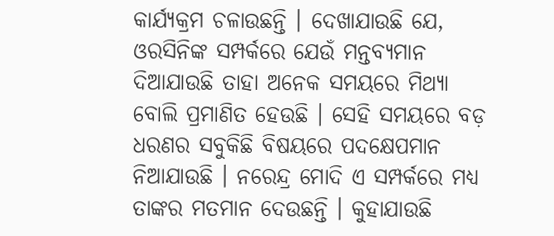କାର୍ଯ୍ୟକ୍ରମ ଚଳାଉଛନ୍ତି । ଦେଖାଯାଉଛି ଯେ, ଓରସିନିଙ୍କ ସମ୍ପର୍କରେ ଯେଉଁ ମନ୍ତବ୍ୟମାନ ଦିଆଯାଉଛି ତାହା ଅନେକ ସମୟରେ ମିଥ୍ୟା ବୋଲି ପ୍ରମାଣିତ ହେଉଛି । ସେହି ସମୟରେ ବଡ଼ ଧରଣର ସବୁକିଛି ବିଷୟରେ ପଦକ୍ଷେପମାନ ନିଆଯାଉଛି । ନରେନ୍ଦ୍ର ମୋଦି ଏ ସମ୍ପର୍କରେ ମଧ୍ୟ ତାଙ୍କର ମତମାନ ଦେଉଛନ୍ତି । କୁହାଯାଉଛି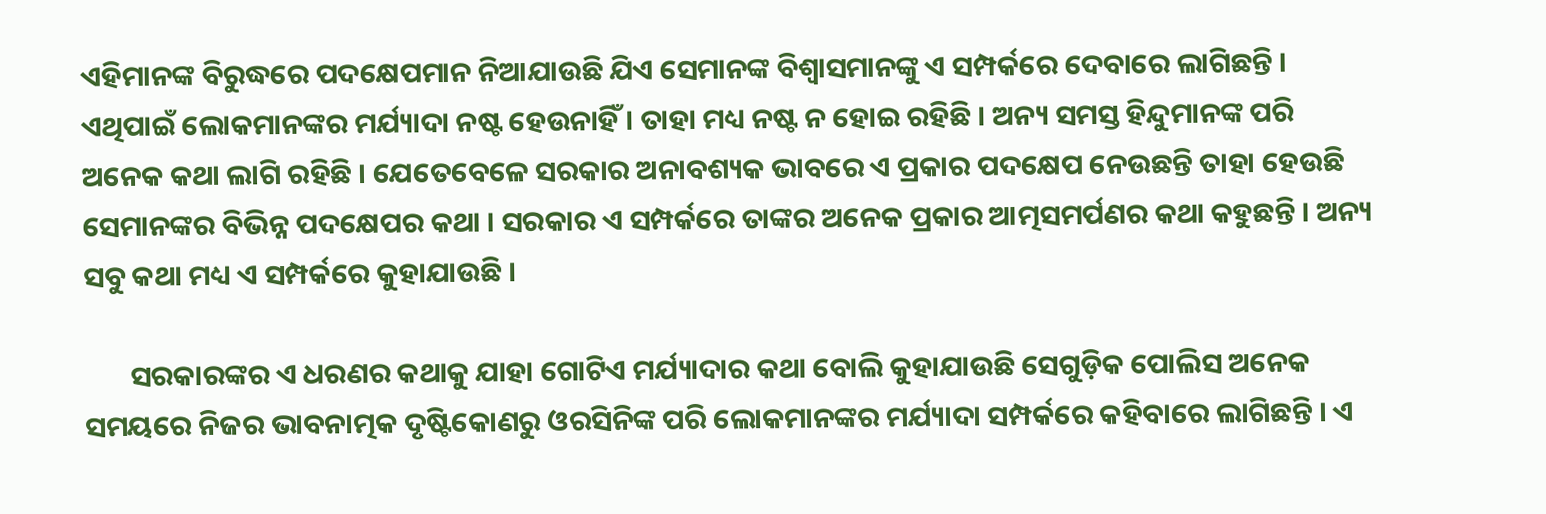ଏହିମାନଙ୍କ ବିରୁଦ୍ଧରେ ପଦକ୍ଷେପମାନ ନିଆଯାଉଛି ଯିଏ ସେମାନଙ୍କ ବିଶ୍ୱାସମାନଙ୍କୁ ଏ ସମ୍ପର୍କରେ ଦେବାରେ ଲାଗିଛନ୍ତି । ଏଥିପାଇଁ ଲୋକମାନଙ୍କର ମର୍ଯ୍ୟାଦା ନଷ୍ଟ ହେଉନାହିଁ । ତାହା ମଧ୍ୟ ନଷ୍ଟ ନ ହୋଇ ରହିଛି । ଅନ୍ୟ ସମସ୍ତ ହିନ୍ଦୁମାନଙ୍କ ପରି ଅନେକ କଥା ଲାଗି ରହିଛି । ଯେତେବେଳେ ସରକାର ଅନାବଶ୍ୟକ ଭାବରେ ଏ ପ୍ରକାର ପଦକ୍ଷେପ ନେଉଛନ୍ତି ତାହା ହେଉଛି ସେମାନଙ୍କର ବିଭିନ୍ନ ପଦକ୍ଷେପର କଥା । ସରକାର ଏ ସମ୍ପର୍କରେ ତାଙ୍କର ଅନେକ ପ୍ରକାର ଆତ୍ମସମର୍ପଣର କଥା କହୁଛନ୍ତି । ଅନ୍ୟ ସବୁ କଥା ମଧ୍ୟ ଏ ସମ୍ପର୍କରେ କୁହାଯାଉଛି ।

       ସରକାରଙ୍କର ଏ ଧରଣର କଥାକୁ ଯାହା ଗୋଟିଏ ମର୍ଯ୍ୟାଦାର କଥା ବୋଲି କୁହାଯାଉଛି ସେଗୁଡ଼ିକ ପୋଲିସ ଅନେକ ସମୟରେ ନିଜର ଭାବନାତ୍ମକ ଦୃଷ୍ଟିକୋଣରୁ ଓରସିନିଙ୍କ ପରି ଲୋକମାନଙ୍କର ମର୍ଯ୍ୟାଦା ସମ୍ପର୍କରେ କହିବାରେ ଲାଗିଛନ୍ତି । ଏ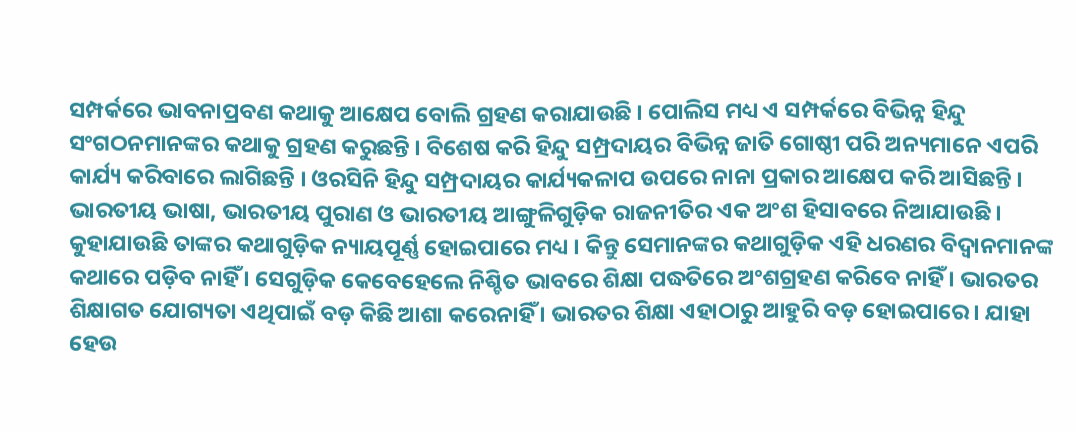ସମ୍ପର୍କରେ ଭାବନାପ୍ରବଣ କଥାକୁ ଆକ୍ଷେପ ବୋଲି ଗ୍ରହଣ କରାଯାଉଛି । ପୋଲିସ ମଧ୍ୟ ଏ ସମ୍ପର୍କରେ ବିଭିନ୍ନ ହିନ୍ଦୁ ସଂଗଠନମାନଙ୍କର କଥାକୁ ଗ୍ରହଣ କରୁଛନ୍ତି । ବିଶେଷ କରି ହିନ୍ଦୁ ସମ୍ପ୍ରଦାୟର ବିଭିନ୍ନ ଜାତି ଗୋଷ୍ଠୀ ପରି ଅନ୍ୟମାନେ ଏପରି କାର୍ଯ୍ୟ କରିବାରେ ଲାଗିଛନ୍ତି । ଓରସିନି ହିନ୍ଦୁ ସମ୍ପ୍ରଦାୟର କାର୍ଯ୍ୟକଳାପ ଉପରେ ନାନା ପ୍ରକାର ଆକ୍ଷେପ କରି ଆସିଛନ୍ତି । ଭାରତୀୟ ଭାଷା, ଭାରତୀୟ ପୁରାଣ ଓ ଭାରତୀୟ ଆଙ୍ଗୁଳିଗୁଡ଼ିକ ରାଜନୀତିର ଏକ ଅଂଶ ହିସାବରେ ନିଆଯାଉଛି । କୁହାଯାଉଛି ତାଙ୍କର କଥାଗୁଡ଼ିକ ନ୍ୟାୟପୂର୍ଣ୍ଣ ହୋଇପାରେ ମଧ୍ୟ । କିନ୍ତୁ ସେମାନଙ୍କର କଥାଗୁଡ଼ିକ ଏହି ଧରଣର ବିଦ୍ୱାନମାନଙ୍କ କଥାରେ ପଡ଼ିବ ନାହିଁ । ସେଗୁଡ଼ିକ କେବେହେଲେ ନିଶ୍ଚିତ ଭାବରେ ଶିକ୍ଷା ପଦ୍ଧତିରେ ଅଂଶଗ୍ରହଣ କରିବେ ନାହିଁ । ଭାରତର ଶିକ୍ଷାଗତ ଯୋଗ୍ୟତା ଏଥିପାଇଁ ବଡ଼ କିଛି ଆଶା କରେନାହିଁ । ଭାରତର ଶିକ୍ଷା ଏହାଠାରୁ ଆହୁରି ବଡ଼ ହୋଇପାରେ । ଯାହା ହେଉ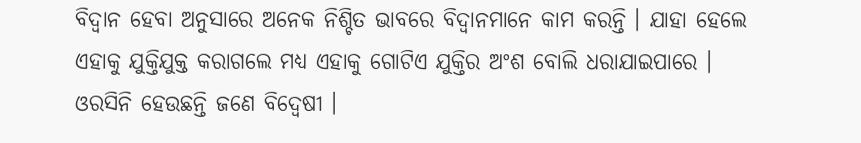ବିଦ୍ୱାନ ହେବା ଅନୁସାରେ ଅନେକ ନିଶ୍ଚିତ ଭାବରେ ବିଦ୍ୱାନମାନେ କାମ କରନ୍ତି । ଯାହା ହେଲେ ଏହାକୁ ଯୁକ୍ତିଯୁକ୍ତ କରାଗଲେ ମଧ୍ୟ ଏହାକୁ ଗୋଟିଏ ଯୁକ୍ତିର ଅଂଶ ବୋଲି ଧରାଯାଇପାରେ । ଓରସିନି ହେଉଛନ୍ତି ଜଣେ ବିଦ୍ୱେଷୀ ।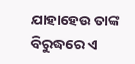ଯାହାହେଉ ତାଙ୍କ ବିରୁଦ୍ଧରେ ଏ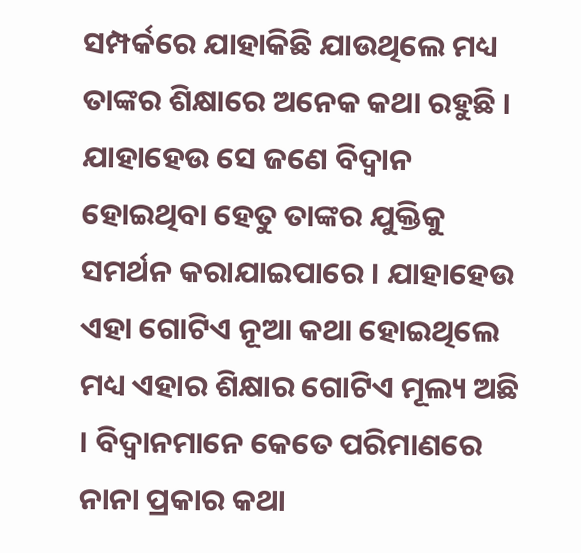ସମ୍ପର୍କରେ ଯାହାକିଛି ଯାଉଥିଲେ ମଧ୍ୟ ତାଙ୍କର ଶିକ୍ଷାରେ ଅନେକ କଥା ରହୁଛି । ଯାହାହେଉ ସେ ଜଣେ ବିଦ୍ୱାନ ହୋଇଥିବା ହେତୁ ତାଙ୍କର ଯୁକ୍ତିକୁ ସମର୍ଥନ କରାଯାଇପାରେ । ଯାହାହେଉ ଏହା ଗୋଟିଏ ନୂଆ କଥା ହୋଇଥିଲେ ମଧ୍ୟ ଏହାର ଶିକ୍ଷାର ଗୋଟିଏ ମୂଲ୍ୟ ଅଛି । ବିଦ୍ୱାନମାନେ କେତେ ପରିମାଣରେ ନାନା ପ୍ରକାର କଥା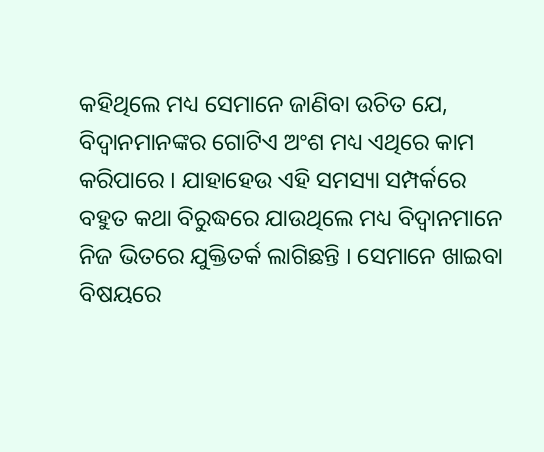କହିଥିଲେ ମଧ୍ୟ ସେମାନେ ଜାଣିବା ଉଚିତ ଯେ, ବିଦ୍ୱାନମାନଙ୍କର ଗୋଟିଏ ଅଂଶ ମଧ୍ୟ ଏଥିରେ କାମ କରିପାରେ । ଯାହାହେଉ ଏହି ସମସ୍ୟା ସମ୍ପର୍କରେ ବହୁତ କଥା ବିରୁଦ୍ଧରେ ଯାଉଥିଲେ ମଧ୍ୟ ବିଦ୍ୱାନମାନେ ନିଜ ଭିତରେ ଯୁକ୍ତିତର୍କ ଲାଗିଛନ୍ତି । ସେମାନେ ଖାଇବା ବିଷୟରେ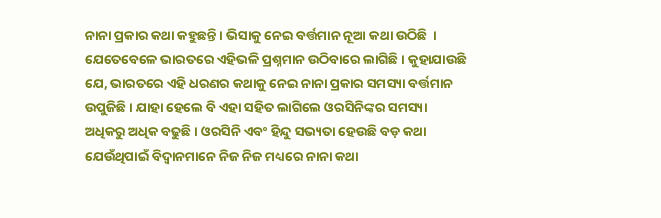ନାନା ପ୍ରକାର କଥା କହୁଛନ୍ତି । ଭିସାକୁ ନେଇ ବର୍ତ୍ତମାନ ନୂଆ କଥା ଉଠିଛି  । ଯେତେବେଳେ ଭାରତରେ ଏହିଭଳି ପ୍ରଶ୍ନମାନ ଉଠିବାରେ ଲାଗିଛି । କୁହାଯାଉଛି ଯେ, ଭାରତରେ ଏହି ଧରଣର କଥାକୁ ନେଇ ନାନା ପ୍ରକାର ସମସ୍ୟା ବର୍ତ୍ତମାନ ଉପୁଜିଛି । ଯାହା ହେଲେ ବି ଏହା ସହିତ ଲାଗିଲେ ଓରସିନିଙ୍କର ସମସ୍ୟା ଅଧିକରୁ ଅଧିକ ବଢୁଛି । ଓରସିନି ଏବଂ ହିନ୍ଦୁ ସଭ୍ୟତା ହେଉଛି ବଡ଼ କଥା ଯେଉଁଥିପାଇଁ ବିଦ୍ୱାନମାନେ ନିଜ ନିଜ ମଧ୍ୟରେ ନାନା କଥା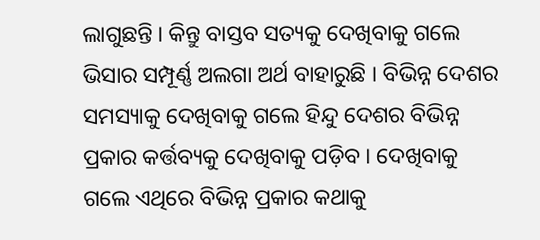ଲାଗୁଛନ୍ତି । କିନ୍ତୁ ବାସ୍ତବ ସତ୍ୟକୁ ଦେଖିବାକୁ ଗଲେ ଭିସାର ସମ୍ପୂର୍ଣ୍ଣ ଅଲଗା ଅର୍ଥ ବାହାରୁଛି । ବିଭିନ୍ନ ଦେଶର ସମସ୍ୟାକୁ ଦେଖିବାକୁ ଗଲେ ହିନ୍ଦୁ ଦେଶର ବିଭିନ୍ନ ପ୍ରକାର କର୍ତ୍ତବ୍ୟକୁ ଦେଖିବାକୁ ପଡ଼ିବ । ଦେଖିବାକୁ ଗଲେ ଏଥିରେ ବିଭିନ୍ନ ପ୍ରକାର କଥାକୁ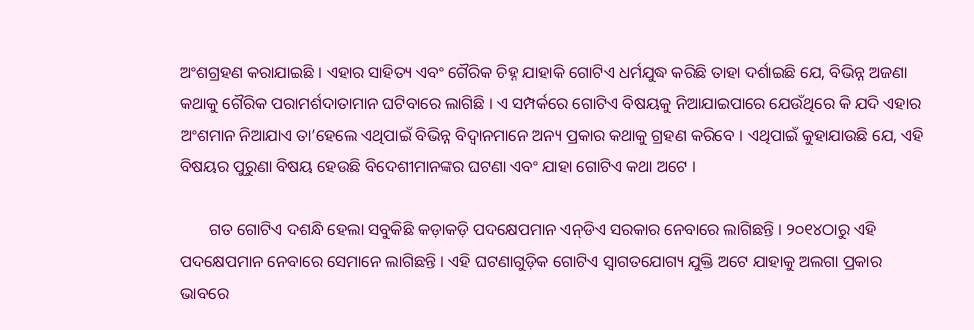ଅଂଶଗ୍ରହଣ କରାଯାଇଛି । ଏହାର ସାହିତ୍ୟ ଏବଂ ଗୈରିକ ଚିହ୍ନ ଯାହାକି ଗୋଟିଏ ଧର୍ମଯୁଦ୍ଧ କରିଛି ତାହା ଦର୍ଶାଇଛି ଯେ, ବିଭିନ୍ନ ଅଜଣା କଥାକୁ ଗୈରିକ ପରାମର୍ଶଦାତାମାନ ଘଟିବାରେ ଲାଗିଛି । ଏ ସମ୍ପର୍କରେ ଗୋଟିଏ ବିଷୟକୁ ନିଆଯାଇପାରେ ଯେଉଁଥିରେ କି ଯଦି ଏହାର ଅଂଶମାନ ନିଆଯାଏ ତା’ହେଲେ ଏଥିପାଇଁ ବିଭିନ୍ନ ବିଦ୍ୱାନମାନେ ଅନ୍ୟ ପ୍ରକାର କଥାକୁ ଗ୍ରହଣ କରିବେ । ଏଥିପାଇଁ କୁହାଯାଉଛି ଯେ, ଏହି ବିଷୟର ପୁରୁଣା ବିଷୟ ହେଉଛି ବିଦେଶୀମାନଙ୍କର ଘଟଣା ଏବଂ ଯାହା ଗୋଟିଏ କଥା ଅଟେ ।

       ଗତ ଗୋଟିଏ ଦଶନ୍ଧି ହେଲା ସବୁକିଛି କଡ଼ାକଡ଼ି ପଦକ୍ଷେପମାନ ଏନ୍‌ଡିଏ ସରକାର ନେବାରେ ଲାଗିଛନ୍ତି । ୨୦୧୪ଠାରୁ ଏହି ପଦକ୍ଷେପମାନ ନେବାରେ ସେମାନେ ଲାଗିଛନ୍ତି । ଏହି ଘଟଣାଗୁଡ଼ିକ ଗୋଟିଏ ସ୍ୱାଗତଯୋଗ୍ୟ ଯୁକ୍ତି ଅଟେ ଯାହାକୁ ଅଲଗା ପ୍ରକାର ଭାବରେ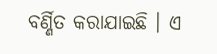ବର୍ଣ୍ଣିତ କରାଯାଇଛି । ଏ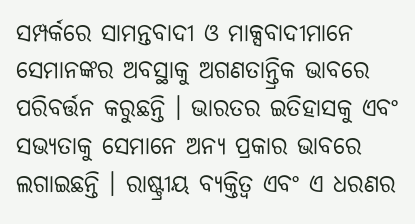ସମ୍ପର୍କରେ ସାମନ୍ତବାଦୀ ଓ ମାକ୍ସବାଦୀମାନେ ସେମାନଙ୍କର ଅବସ୍ଥାକୁ ଅଗଣତାନ୍ତ୍ରିକ ଭାବରେ ପରିବର୍ତ୍ତନ କରୁଛନ୍ତି । ଭାରତର ଇତିହାସକୁ ଏବଂ ସଭ୍ୟତାକୁ ସେମାନେ ଅନ୍ୟ ପ୍ରକାର ଭାବରେ ଲଗାଇଛନ୍ତି । ରାଷ୍ଟ୍ରୀୟ ବ୍ୟକ୍ତିତ୍ୱ ଏବଂ ଏ ଧରଣର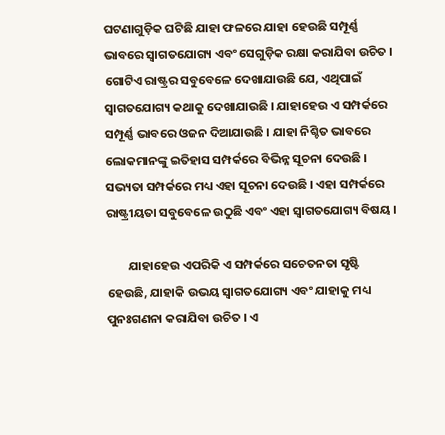ଘଟଣାଗୁଡ଼ିକ ଘଟିଛି ଯାହା ଫଳରେ ଯାହା ହେଉଛି ସମ୍ପୂର୍ଣ୍ଣ ଭାବରେ ସ୍ୱାଗତଯୋଗ୍ୟ ଏବଂ ସେଗୁଡ଼ିକ ରକ୍ଷା କରାଯିବା ଉଚିତ । ଗୋଟିଏ ରାଷ୍ଟ୍ରର ସବୁବେଳେ ଦେଖାଯାଉଛି ଯେ, ଏଥିପାଇଁ ସ୍ୱାଗତଯୋଗ୍ୟ କଥାକୁ ଦେଖାଯାଉଛି । ଯାହାହେଉ ଏ ସମ୍ପର୍କରେ ସମ୍ପୂର୍ଣ୍ଣ ଭାବରେ ଓଜନ ଦିଆଯାଉଛି । ଯାହା ନିଶ୍ଚିତ ଭାବରେ ଲୋକମାନଙ୍କୁ ଇତିହାସ ସମ୍ପର୍କରେ ବିଭିନ୍ନ ସୂଚନା ଦେଉଛି । ସଭ୍ୟତା ସମ୍ପର୍କରେ ମଧ୍ୟ ଏହା ସୂଚନା ଦେଉଛି । ଏହା ସମ୍ପର୍କରେ ରାଷ୍ଟ୍ରୀୟତା ସବୁବେଳେ ଉଠୁଛି ଏବଂ ଏହା ସ୍ୱାଗତଯୋଗ୍ୟ ବିଷୟ ।

        ଯାହାହେଉ ଏପରିକି ଏ ସମ୍ପର୍କରେ ସଚେତନତା ସୃଷ୍ଟି ହେଉଛି, ଯାହାକି ଉଭୟ ସ୍ୱାଗତଯୋଗ୍ୟ ଏବଂ ଯାହାକୁ ମଧ୍ୟ ପୁନଃଗଣନା କରାଯିବା ଉଚିତ । ଏ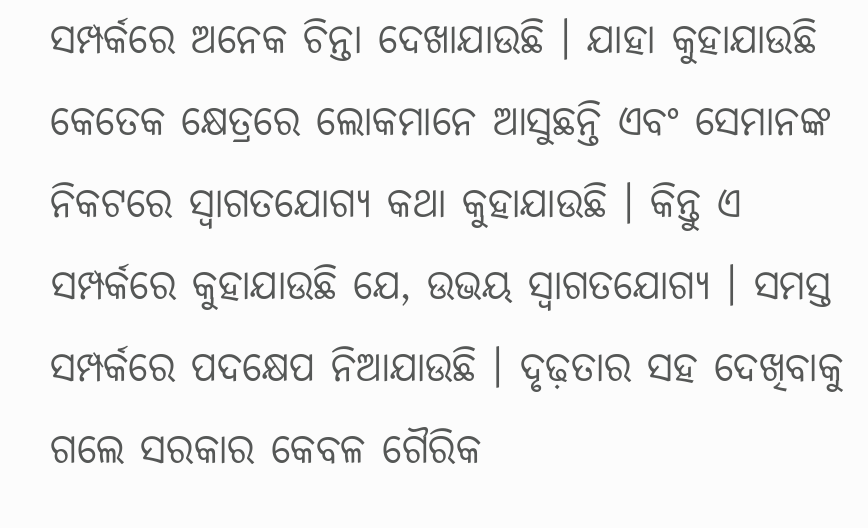ସମ୍ପର୍କରେ ଅନେକ ଚିନ୍ତା ଦେଖାଯାଉଛି । ଯାହା କୁହାଯାଉଛି କେତେକ କ୍ଷେତ୍ରରେ ଲୋକମାନେ ଆସୁଛନ୍ତି ଏବଂ ସେମାନଙ୍କ ନିକଟରେ ସ୍ୱାଗତଯୋଗ୍ୟ କଥା କୁହାଯାଉଛି । କିନ୍ତୁ ଏ ସମ୍ପର୍କରେ କୁହାଯାଉଛି ଯେ, ଉଭୟ ସ୍ୱାଗତଯୋଗ୍ୟ । ସମସ୍ତ ସମ୍ପର୍କରେ ପଦକ୍ଷେପ ନିଆଯାଉଛି । ଦୃଢ଼ତାର ସହ ଦେଖିବାକୁ ଗଲେ ସରକାର କେବଳ ଗୈରିକ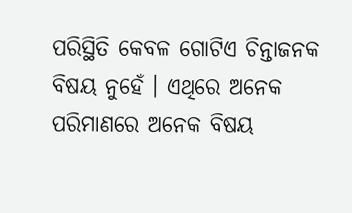ପରିସ୍ଥିତି କେବଳ ଗୋଟିଏ ଚିନ୍ତାଜନକ ବିଷୟ ନୁହେଁ । ଏଥିରେ ଅନେକ ପରିମାଣରେ ଅନେକ ବିଷୟ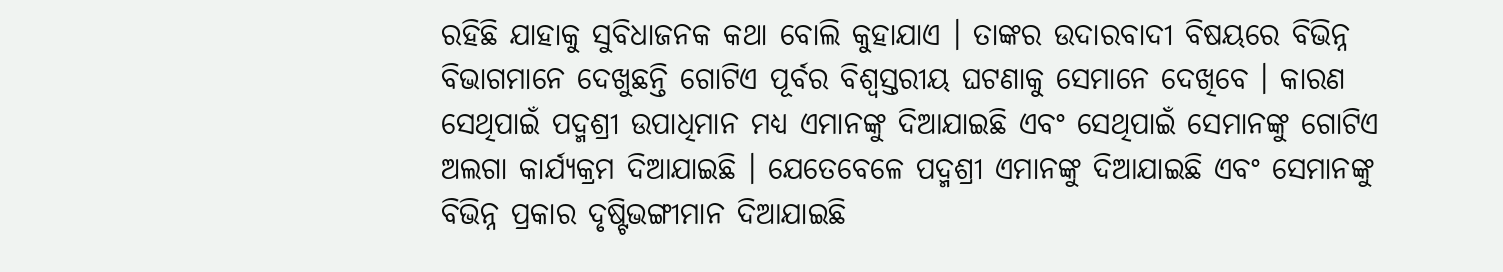ରହିଛି ଯାହାକୁ ସୁବିଧାଜନକ କଥା ବୋଲି କୁହାଯାଏ । ତାଙ୍କର ଉଦାରବାଦୀ ବିଷୟରେ ବିଭିନ୍ନ ବିଭାଗମାନେ ଦେଖୁଛନ୍ତି ଗୋଟିଏ ପୂର୍ବର ବିଶ୍ୱସ୍ତରୀୟ ଘଟଣାକୁ ସେମାନେ ଦେଖିବେ । କାରଣ ସେଥିପାଇଁ ପଦ୍ମଶ୍ରୀ ଉପାଧିମାନ ମଧ୍ୟ ଏମାନଙ୍କୁ ଦିଆଯାଇଛି ଏବଂ ସେଥିପାଇଁ ସେମାନଙ୍କୁ ଗୋଟିଏ ଅଲଗା କାର୍ଯ୍ୟକ୍ରମ ଦିଆଯାଇଛି । ଯେତେବେଳେ ପଦ୍ମଶ୍ରୀ ଏମାନଙ୍କୁ ଦିଆଯାଇଛି ଏବଂ ସେମାନଙ୍କୁ ବିଭିନ୍ନ ପ୍ରକାର ଦୃଷ୍ଟିଭଙ୍ଗୀମାନ ଦିଆଯାଇଛି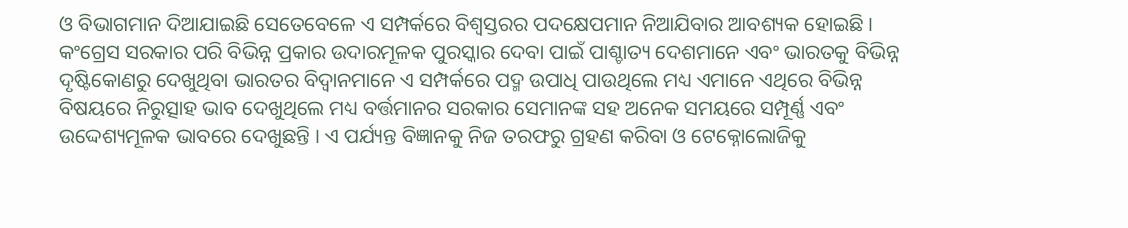ଓ ବିଭାଗମାନ ଦିଆଯାଇଛି ସେତେବେଳେ ଏ ସମ୍ପର୍କରେ ବିଶ୍ୱସ୍ତରର ପଦକ୍ଷେପମାନ ନିଆଯିବାର ଆବଶ୍ୟକ ହୋଇଛି । କଂଗ୍ରେସ ସରକାର ପରି ବିଭିନ୍ନ ପ୍ରକାର ଉଦାରମୂଳକ ପୁରସ୍କାର ଦେବା ପାଇଁ ପାଶ୍ଚାତ୍ୟ ଦେଶମାନେ ଏବଂ ଭାରତକୁ ବିଭିନ୍ନ ଦୃଷ୍ଟିକୋଣରୁ ଦେଖୁଥିବା ଭାରତର ବିଦ୍ୱାନମାନେ ଏ ସମ୍ପର୍କରେ ପଦ୍ମ ଉପାଧି ପାଉଥିଲେ ମଧ୍ୟ ଏମାନେ ଏଥିରେ ବିଭିନ୍ନ ବିଷୟରେ ନିରୁତ୍ସାହ ଭାବ ଦେଖୁଥିଲେ ମଧ୍ୟ ବର୍ତ୍ତମାନର ସରକାର ସେମାନଙ୍କ ସହ ଅନେକ ସମୟରେ ସମ୍ପୂର୍ଣ୍ଣ ଏବଂ ଉଦ୍ଦେଶ୍ୟମୂଳକ ଭାବରେ ଦେଖୁଛନ୍ତି । ଏ ପର୍ଯ୍ୟନ୍ତ ବିଜ୍ଞାନକୁ ନିଜ ତରଫରୁ ଗ୍ରହଣ କରିବା ଓ ଟେକ୍ନୋଲୋଜିକୁ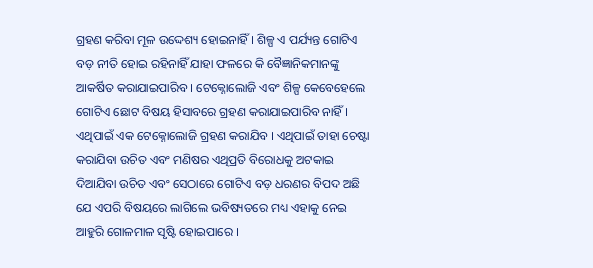ଗ୍ରହଣ କରିବା ମୂଳ ଉଦ୍ଦେଶ୍ୟ ହୋଇନାହିଁ । ଶିଳ୍ପ ଏ ପର୍ଯ୍ୟନ୍ତ ଗୋଟିଏ ବଡ଼ ନୀତି ହୋଇ ରହିନାହିଁ ଯାହା ଫଳରେ କି ବୈଜ୍ଞାନିକମାନଙ୍କୁ ଆକର୍ଷିତ କରାଯାଇପାରିବ । ଟେକ୍ନୋଲୋଜି ଏବଂ ଶିଳ୍ପ କେବେହେଲେ ଗୋଟିଏ ଛୋଟ ବିଷୟ ହିସାବରେ ଗ୍ରହଣ କରାଯାଇପାରିବ ନାହିଁ । ଏଥିପାଇଁ ଏକ ଟେକ୍ନୋଲୋଜି ଗ୍ରହଣ କରାଯିବ । ଏଥିପାଇଁ ତାହା ଚେଷ୍ଟା କରାଯିବା ଉଚିତ ଏବଂ ମଣିଷର ଏଥିପ୍ରତି ବିରୋଧକୁ ଅଟକାଇ ଦିଆଯିବା ଉଚିତ ଏବଂ ସେଠାରେ ଗୋଟିଏ ବଡ଼ ଧରଣର ବିପଦ ଅଛି ଯେ ଏପରି ବିଷୟରେ ଲାଗିଲେ ଭବିଷ୍ୟତରେ ମଧ୍ୟ ଏହାକୁ ନେଇ ଆହୁରି ଗୋଳମାଳ ସୃଷ୍ଟି ହୋଇପାରେ ।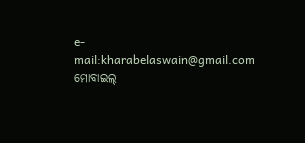e-mail:kharabelaswain@gmail.com
ମୋବାଇଲ୍‌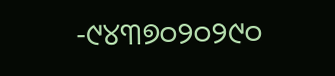-୯୪୩୭୦୨୦୨୯୦